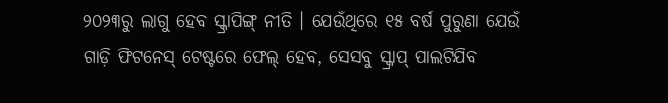୨୦୨୩ରୁ ଲାଗୁ ହେବ ସ୍କ୍ରାପିଙ୍ଗ୍ ନୀତି । ଯେଉଁଥିରେ ୧୫ ବର୍ଷ ପୁରୁଣା ଯେଉଁ ଗାଡ଼ି ଫିଟନେସ୍ ଟେଷ୍ଟରେ ଫେଲ୍ ହେବ, ସେସବୁ ସ୍କ୍ରାପ୍ ପାଲଟିଯିବ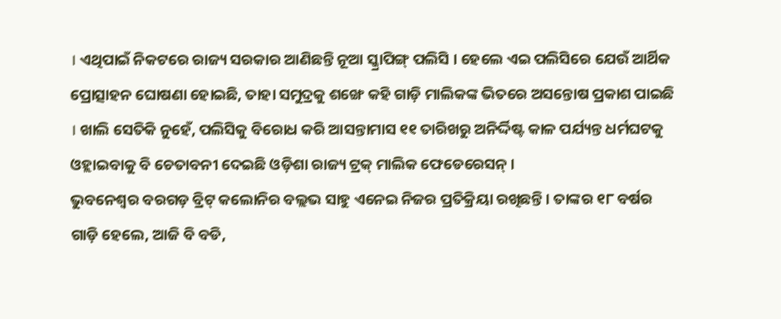। ଏଥିପାଇଁ ନିକଟରେ ରାଜ୍ୟ ସରକାର ଆଣିଛନ୍ତି ନୂଆ ସ୍କ୍ରାପିଙ୍ଗ୍ ପଲିସି । ହେଲେ ଏଇ ପଲିସିରେ ଯେଉଁ ଆର୍ଥିକ ପ୍ରୋତ୍ସାହନ ଘୋଷଣା ହୋଇଛି, ତାହା ସମୁଦ୍ରକୁ ଶଙ୍ଖେ କହି ଗାଡ଼ି ମାଲିକଙ୍କ ଭିତରେ ଅସନ୍ତୋଷ ପ୍ରକାଶ ପାଇଛି । ଖାଲି ସେତିକି ନୁହେଁ, ପଲିସିକୁ ବିରୋଧ କରି ଆସନ୍ତାମାସ ୧୧ ତାରିଖରୁ ଅନିର୍ଦ୍ଦିଷ୍ଟ କାଳ ପର୍ଯ୍ୟନ୍ତ ଧର୍ମଘଟକୁ ଓହ୍ଲାଇବାକୁ ବି ଚେତାବନୀ ଦେଇଛି ଓଡ଼ିଶା ରାଜ୍ୟ ଟ୍ରକ୍ ମାଲିକ ଫେଡେରେସନ୍ ।
ଭୁବନେଶ୍ୱର ବରଗଡ଼ ବ୍ରିଟ୍ କଲୋନିର ବଲ୍ଲଭ ସାହୁ ଏନେଇ ନିଜର ପ୍ରତିକ୍ରିୟା ରଖିଛନ୍ତି । ତାଙ୍କର ୧୮ ବର୍ଷର ଗାଡ଼ି ହେଲେ, ଆଜି ବି ବଡି,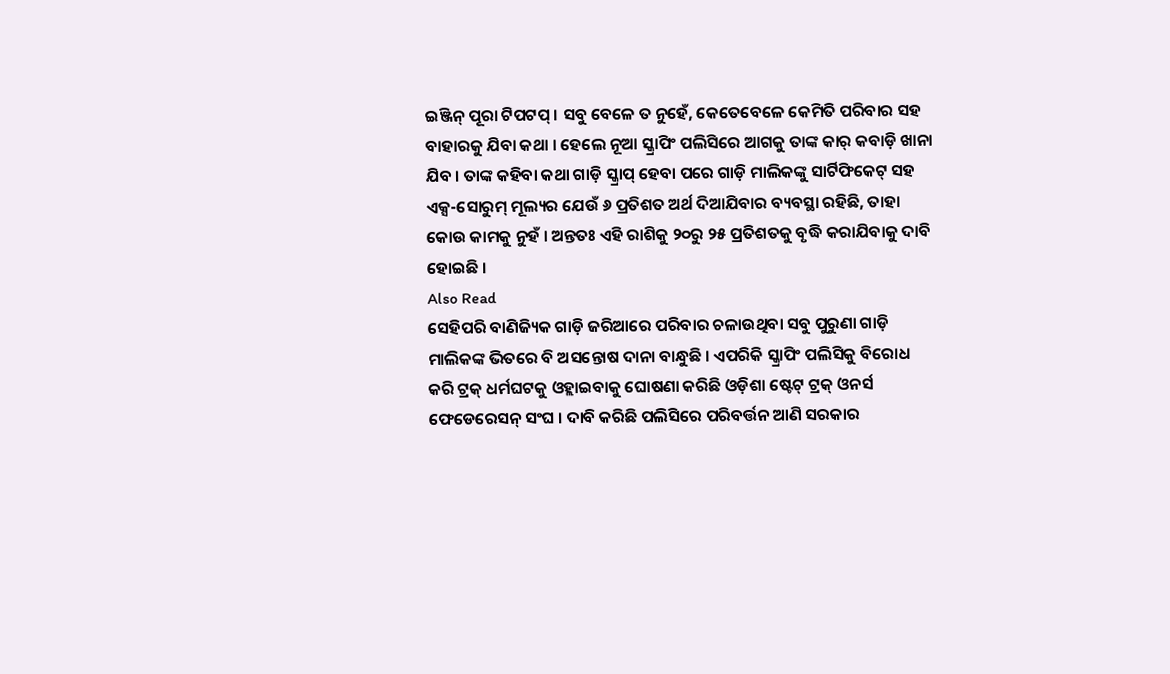ଇଞ୍ଜିନ୍ ପୂରା ଟିପଟପ୍ । ସବୁ ବେଳେ ତ ନୁହେଁ, କେତେବେଳେ କେମିତି ପରିବାର ସହ ବାହାରକୁ ଯିବା କଥା । ହେଲେ ନୂଆ ସ୍କ୍ରାପିଂ ପଲିସିରେ ଆଗକୁ ତାଙ୍କ କାର୍ କବାଡ଼ି ଖାନା ଯିବ । ତାଙ୍କ କହିବା କଥା ଗାଡ଼ି ସ୍କ୍ରାପ୍ ହେବା ପରେ ଗାଡ଼ି ମାଲିକଙ୍କୁ ସାର୍ଟିଫିକେଟ୍ ସହ ଏକ୍ସ-ସୋରୁମ୍ ମୂଲ୍ୟର ଯେଉଁ ୬ ପ୍ରତିଶତ ଅର୍ଥ ଦିଆଯିବାର ବ୍ୟବସ୍ଥା ରହିଛି, ତାହା କୋଉ କାମକୁ ନୁହଁ । ଅନ୍ତତଃ ଏହି ରାଶିକୁ ୨୦ରୁ ୨୫ ପ୍ରତିଶତକୁ ବୃଦ୍ଧି କରାଯିବାକୁ ଦାବି ହୋଇଛି ।
Also Read
ସେହିପରି ବାଣିଜ୍ୟିକ ଗାଡ଼ି ଜରିଆରେ ପରିବାର ଚଳାଉଥିବା ସବୁ ପୁରୁଣା ଗାଡ଼ି ମାଲିକଙ୍କ ଭିତରେ ବି ଅସନ୍ତୋଷ ଦାନା ବାନ୍ଧୁଛି । ଏପରିକି ସ୍କ୍ରାପିଂ ପଲିସିକୁ ବିରୋଧ କରି ଟ୍ରକ୍ ଧର୍ମଘଟକୁ ଓହ୍ଲାଇବାକୁ ଘୋଷଣା କରିଛି ଓଡ଼ିଶା ଷ୍ଟେଟ୍ ଟ୍ରକ୍ ଓନର୍ସ ଫେଡେରେସନ୍ ସଂଘ । ଦାବି କରିଛି ପଲିସିରେ ପରିବର୍ତ୍ତନ ଆଣି ସରକାର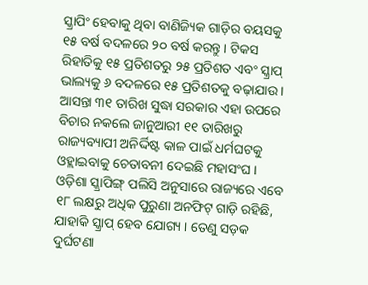ସ୍କ୍ରାପିଂ ହେବାକୁ ଥିବା ବାଣିଜ୍ୟିକ ଗାଡ଼ିର ବୟସକୁ ୧୫ ବର୍ଷ ବଦଳରେ ୨୦ ବର୍ଷ କରନ୍ତୁ । ଟିକସ ରିହାତିକୁ ୧୫ ପ୍ରତିଶତରୁ ୨୫ ପ୍ରତିଶତ ଏବଂ ସ୍କ୍ରାପ୍ ଭାଲ୍ୟକୁ ୬ ବଦଳରେ ୧୫ ପ୍ରତିଶତକୁ ବଢ଼ାଯାଉ । ଆସନ୍ତା ୩୧ ତାରିଖ ସୁଦ୍ଧା ସରକାର ଏହା ଉପରେ ବିଚାର ନକଲେ ଜାନୁଆରୀ ୧୧ ତାରିଖରୁ ରାଜ୍ୟବ୍ୟାପୀ ଅନିର୍ଦ୍ଦିଷ୍ଟ କାଳ ପାଇଁ ଧର୍ମଘଟକୁ ଓହ୍ଲାଇବାକୁ ଚେତାବନୀ ଦେଇଛି ମହାସଂଘ ।
ଓଡ଼ିଶା ସ୍କ୍ରାପିଙ୍ଗ୍ ପଲିସି ଅନୁସାରେ ରାଜ୍ୟରେ ଏବେ ୧୮ ଲକ୍ଷରୁ ଅଧିକ ପୁରୁଣା ଅନଫିଟ୍ ଗାଡ଼ି ରହିଛି, ଯାହାକି ସ୍କ୍ରାପ୍ ହେବ ଯୋଗ୍ୟ । ତେଣୁ ସଡ଼କ ଦୁର୍ଘଟଣା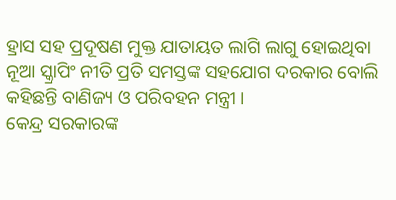ହ୍ରାସ ସହ ପ୍ରଦୂଷଣ ମୁକ୍ତ ଯାତାୟତ ଲାଗି ଲାଗୁ ହୋଇଥିବା ନୂଆ ସ୍କ୍ରାପିଂ ନୀତି ପ୍ରତି ସମସ୍ତଙ୍କ ସହଯୋଗ ଦରକାର ବୋଲି କହିଛନ୍ତି ବାଣିଜ୍ୟ ଓ ପରିବହନ ମନ୍ତ୍ରୀ ।
କେନ୍ଦ୍ର ସରକାରଙ୍କ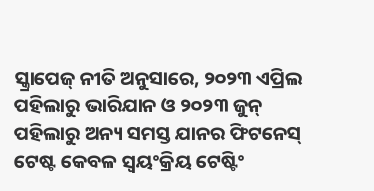ସ୍କ୍ରାପେଜ୍ ନୀତି ଅନୁସାରେ, ୨୦୨୩ ଏପ୍ରିଲ ପହିଲାରୁ ଭାରିଯାନ ଓ ୨୦୨୩ ଜୁନ୍ ପହିଲାରୁ ଅନ୍ୟ ସମସ୍ତ ଯାନର ଫିଟନେସ୍ ଟେଷ୍ଟ କେବଳ ସ୍ୱୟଂକ୍ରିୟ ଟେଷ୍ଟିଂ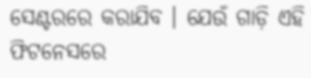ସେଣ୍ଟରରେ କରାଯିବ । ଯେଉଁ ଗାଡ଼ି ଏହି ଫିଟନେସରେ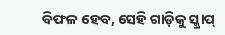ବିଫଳ ହେବ, ସେହି ଗାଡ଼ିକୁ ସ୍କ୍ରାପ୍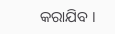କରାଯିବ ।